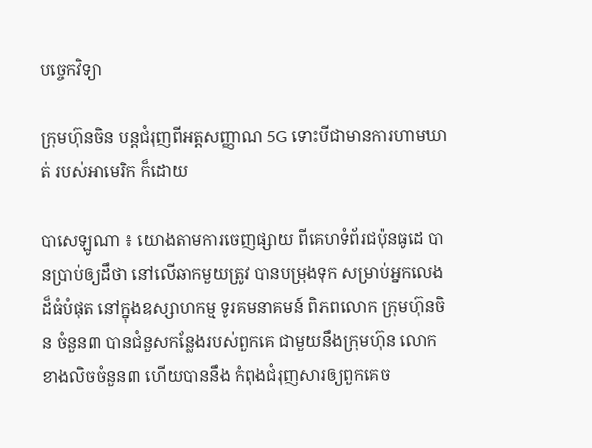បច្ចេកវិទ្យា

ក្រុមហ៊ុនចិន បន្តជំរុញពីអត្តសញ្ញាណ 5G ទោះបីជាមានការហាមឃាត់ របស់អាមេរិក ក៏ដោយ

បាសេឡូណា ៖ យោងតាមការចេញផ្សាយ ពីគេហទំព័រជប៉ុនធូដេ បានប្រាប់ឲ្យដឹថា នៅលើឆាកមួយត្រូវ បានបម្រុងទុក សម្រាប់អ្នកលេងដ៏ធំបំផុត នៅក្នុងឧស្សាហកម្ម ទូរគមនាគមន៍ ពិភពលោក ក្រុមហ៊ុនចិន ចំនួន៣ បានជំនួសកន្លែងរបស់ពួកគេ ជាមួយនឹងក្រុមហ៊ុន លោកខាងលិចចំនួន៣ ហើយបាននឹង កំពុងជំរុញសារឲ្យពួកគេច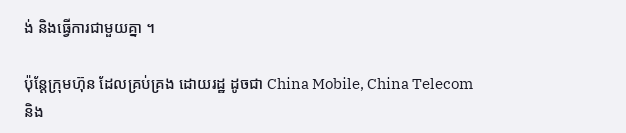ង់ និងធ្វើការជាមួយគ្នា ។

ប៉ុន្តែក្រុមហ៊ុន ដែលគ្រប់គ្រង ដោយរដ្ឋ ដូចជា China Mobile, China Telecom និង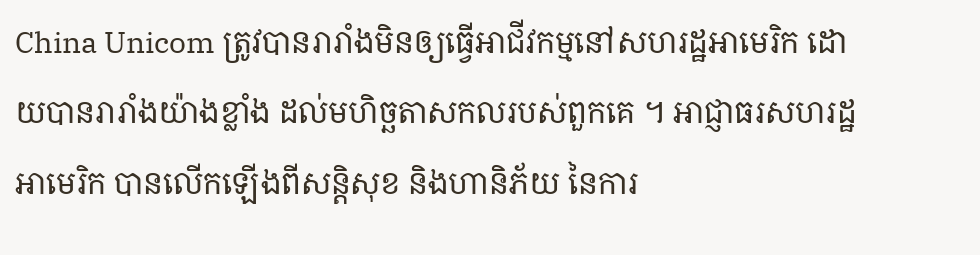China Unicom ត្រូវបានរារាំងមិនឲ្យធ្វើអាជីវកម្មនៅសហរដ្ឋអាមេរិក ដោយបានរារាំងយ៉ាងខ្លាំង ដល់មហិច្ឆតាសកលរបស់ពួកគេ ។ អាជ្ញាធរសហរដ្ឋ អាមេរិក បានលើកឡើងពីសន្តិសុខ និងហានិភ័យ នៃការ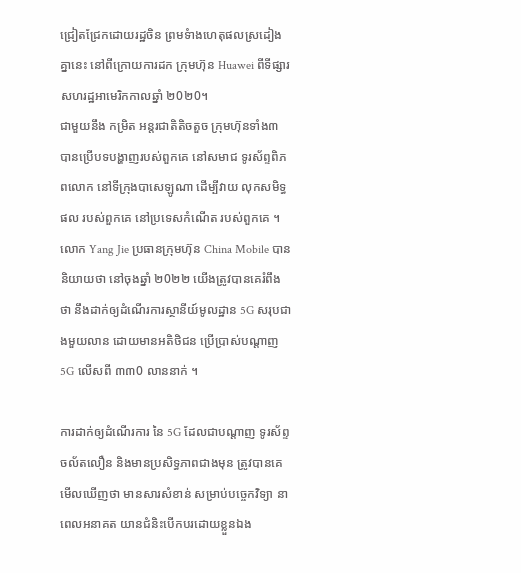ជ្រៀតជ្រែកដោយរដ្ឋចិន ព្រមទំាងហេតុផលស្រដៀងគ្នានេះ នៅពីក្រោយការដក ក្រុមហ៊ុន Huawei ពីទីផ្សារសហរដ្ឋអាមេរិកកាលឆ្នាំ ២0២0។
ជាមួយនឹង កម្រិត អន្តរជាតិតិចតួច ក្រុមហ៊ុនទាំង៣ បានប្រើបទបង្ហាញរបស់ពួកគេ នៅសមាជ ទូរស័ព្ទពិភពលោក នៅទីក្រុងបាសេឡូណា ដើម្បីវាយ លុកសមិទ្ធផល របស់ពួកគេ នៅប្រទេសកំណើត របស់ពួកគេ ។ លោក Yang Jie ប្រធានក្រុមហ៊ុន China Mobile បាននិយាយថា នៅចុងឆ្នាំ ២0២២ យើងត្រូវបានគេរំពឹងថា នឹងដាក់ឲ្យដំណើរការស្ថានីយ៍មូលដ្ឋាន 5G សរុបជាងមួយលាន ដោយមានអតិថិជន ប្រើប្រាស់បណ្តាញ 5G លើសពី ៣៣0 លាននាក់ ។

ការដាក់ឲ្យដំណើរការ នៃ 5G ដែលជាបណ្តាញ ទូរស័ព្ទចល័តលឿន និងមានប្រសិទ្ធភាពជាងមុន ត្រូវបានគេមើលឃើញថា មានសារសំខាន់ សម្រាប់បច្ចេកវិទ្យា នាពេលអនាគត យានជំនិះបើកបរដោយខ្លួនឯង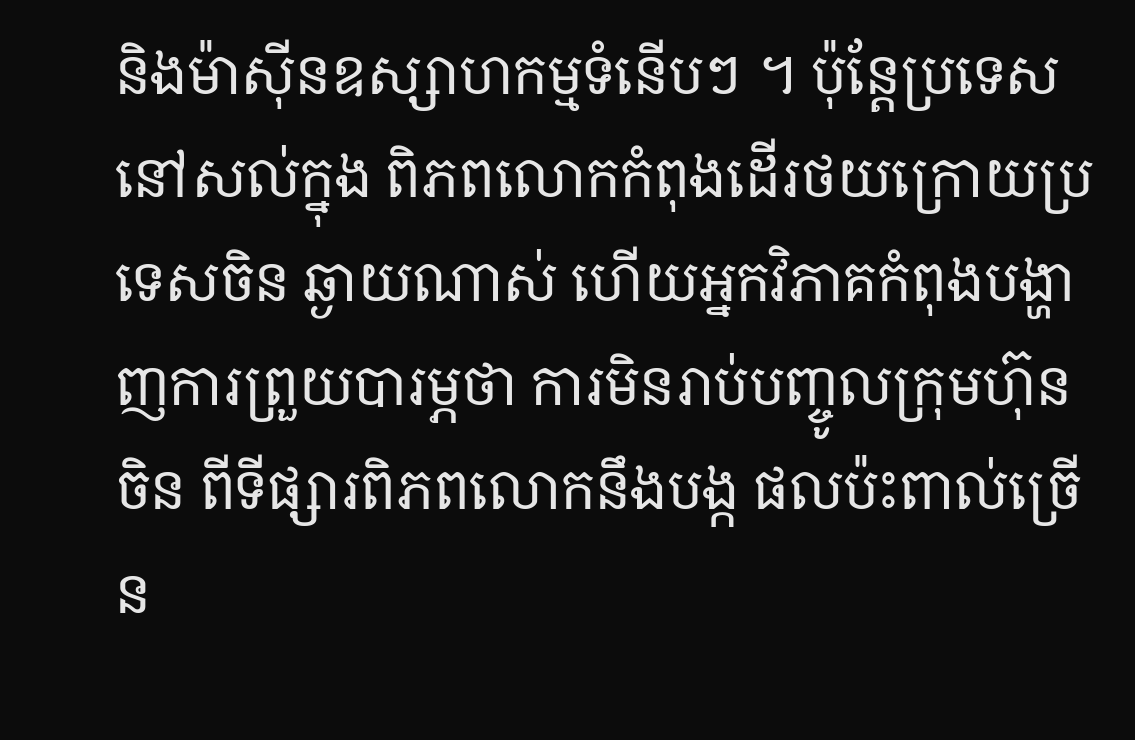និងម៉ាស៊ីនឧស្សាហកម្មទំនើបៗ ។ ប៉ុន្តែប្រទេសនៅសល់ក្នុង ពិភពលោកកំពុងដើរថយក្រោយប្រទេសចិន ឆ្ងាយណាស់ ហើយអ្នកវិភាគកំពុងបង្ហាញការព្រួយបារម្ភថា ការមិនរាប់បញ្ចូលក្រុមហ៊ុន ចិន ពីទីផ្សារពិភពលោកនឹងបង្ក ផលប៉ះពាល់ច្រើន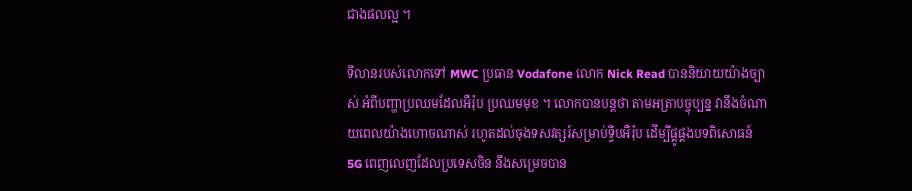ជាងផលល្អ ។

ទីលានរបស់លោកទៅ MWC ប្រធាន Vodafone លោក Nick Read បាននិយាយយ៉ាងច្បាស់ អំពីបញ្ហាប្រឈមដែលអឺរ៉ុប ប្រឈមមុខ ។ លោកបានបន្តថា តាមអត្រាបច្ចុប្បន្ន វានឹងចំណាយពេលយ៉ាងហោចណាស់ រហូតដល់ចុងទសវត្សរ៍សម្រាប់ទ្វីបអឺរ៉ុប ដើម្បីផ្គូផ្គងបទពិសោធន៍ 5G ពេញលេញដែលប្រទេសចិន នឹងសម្រេចបាន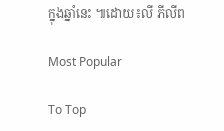ក្នុងឆ្នាំនេះ ៕ដោយ៖លី ភីលីព

Most Popular

To Top